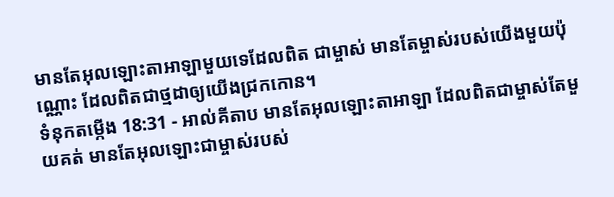មានតែអុលឡោះតាអាឡាមួយទេដែលពិត ជាម្ចាស់ មានតែម្ចាស់របស់យើងមួយប៉ុណ្ណោះ ដែលពិតជាថ្មដាឲ្យយើងជ្រកកោន។
ទំនុកតម្កើង 18:31 - អាល់គីតាប មានតែអុលឡោះតាអាឡា ដែលពិតជាម្ចាស់តែមួយគត់ មានតែអុលឡោះជាម្ចាស់របស់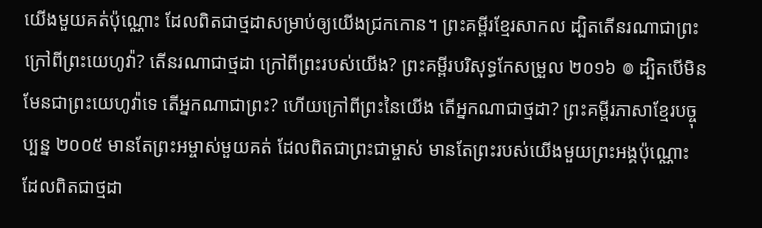យើងមួយគត់ប៉ុណ្ណោះ ដែលពិតជាថ្មដាសម្រាប់ឲ្យយើងជ្រកកោន។ ព្រះគម្ពីរខ្មែរសាកល ដ្បិតតើនរណាជាព្រះ ក្រៅពីព្រះយេហូវ៉ា? តើនរណាជាថ្មដា ក្រៅពីព្រះរបស់យើង? ព្រះគម្ពីរបរិសុទ្ធកែសម្រួល ២០១៦ ៙ ដ្បិតបើមិនមែនជាព្រះយេហូវ៉ាទេ តើអ្នកណាជាព្រះ? ហើយក្រៅពីព្រះនៃយើង តើអ្នកណាជាថ្មដា? ព្រះគម្ពីរភាសាខ្មែរបច្ចុប្បន្ន ២០០៥ មានតែព្រះអម្ចាស់មួយគត់ ដែលពិតជាព្រះជាម្ចាស់ មានតែព្រះរបស់យើងមួយព្រះអង្គប៉ុណ្ណោះ ដែលពិតជាថ្មដា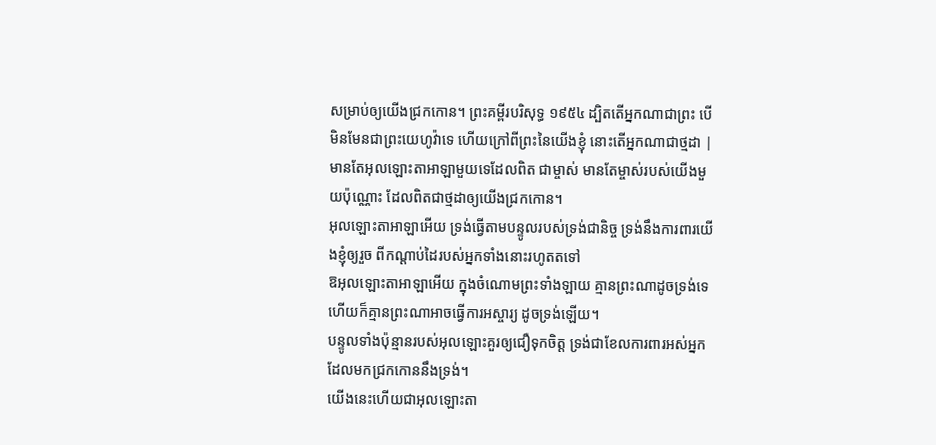សម្រាប់ឲ្យយើងជ្រកកោន។ ព្រះគម្ពីរបរិសុទ្ធ ១៩៥៤ ដ្បិតតើអ្នកណាជាព្រះ បើមិនមែនជាព្រះយេហូវ៉ាទេ ហើយក្រៅពីព្រះនៃយើងខ្ញុំ នោះតើអ្នកណាជាថ្មដា |
មានតែអុលឡោះតាអាឡាមួយទេដែលពិត ជាម្ចាស់ មានតែម្ចាស់របស់យើងមួយប៉ុណ្ណោះ ដែលពិតជាថ្មដាឲ្យយើងជ្រកកោន។
អុលឡោះតាអាឡាអើយ ទ្រង់ធ្វើតាមបន្ទូលរបស់ទ្រង់ជានិច្ច ទ្រង់នឹងការពារយើងខ្ញុំឲ្យរួច ពីកណ្ដាប់ដៃរបស់អ្នកទាំងនោះរហូតតទៅ
ឱអុលឡោះតាអាឡាអើយ ក្នុងចំណោមព្រះទាំងឡាយ គ្មានព្រះណាដូចទ្រង់ទេ ហើយក៏គ្មានព្រះណាអាចធ្វើការអស្ចារ្យ ដូចទ្រង់ឡើយ។
បន្ទូលទាំងប៉ុន្មានរបស់អុលឡោះគួរឲ្យជឿទុកចិត្ត ទ្រង់ជាខែលការពារអស់អ្នកដែលមកជ្រកកោននឹងទ្រង់។
យើងនេះហើយជាអុលឡោះតា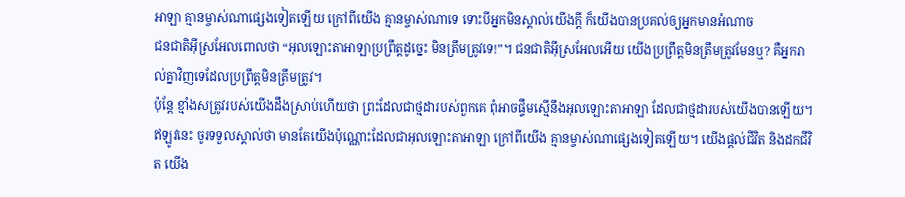អាឡា គ្មានម្ចាស់ណាផ្សេងទៀតឡើយ ក្រៅពីយើង គ្មានម្ចាស់ណាទេ ទោះបីអ្នកមិនស្គាល់យើងក្តី ក៏យើងបានប្រគល់ឲ្យអ្នកមានអំណាច
ជនជាតិអ៊ីស្រអែលពោលថា “អុលឡោះតាអាឡាប្រព្រឹត្តដូច្នេះ មិនត្រឹមត្រូវទេ!”។ ជនជាតិអ៊ីស្រអែលអើយ យើងប្រព្រឹត្តមិនត្រឹមត្រូវមែនឬ? គឺអ្នករាល់គ្នាវិញទេដែលប្រព្រឹត្តមិនត្រឹមត្រូវ។
ប៉ុន្តែ ខ្មាំងសត្រូវរបស់យើងដឹងស្រាប់ហើយថា ព្រះដែលជាថ្មដារបស់ពួកគេ ពុំអាចផ្ទឹមស្មើនឹងអុលឡោះតាអាឡា ដែលជាថ្មដារបស់យើងបានឡើយ។
ឥឡូវនេះ ចូរទទួលស្គាល់ថា មានតែយើងប៉ុណ្ណោះដែលជាអុលឡោះតាអាឡា ក្រៅពីយើង គ្មានម្ចាស់ណាផ្សេងទៀតឡើយ។ យើងផ្តល់ជីវិត និងដកជីវិត យើង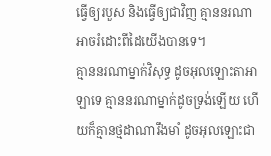ធ្វើឲ្យរបួស និងធ្វើឲ្យជាវិញ គ្មាននរណាអាចរំដោះពីដៃយើងបានទេ។
គ្មាននរណាម្នាក់វិសុទ្ធ ដូចអុលឡោះតាអាឡាទេ គ្មាននរណាម្នាក់ដូចទ្រង់ឡើយ ហើយក៏គ្មានថ្មដាណារឹងមាំ ដូចអុលឡោះជា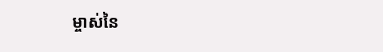ម្ចាស់នៃ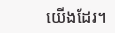យើងដែរ។